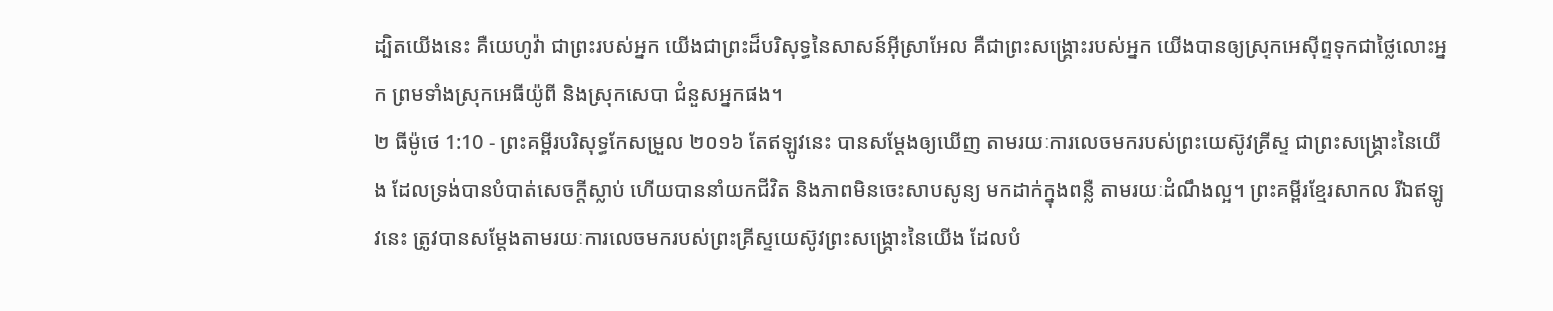ដ្បិតយើងនេះ គឺយេហូវ៉ា ជាព្រះរបស់អ្នក យើងជាព្រះដ៏បរិសុទ្ធនៃសាសន៍អ៊ីស្រាអែល គឺជាព្រះសង្គ្រោះរបស់អ្នក យើងបានឲ្យស្រុកអេស៊ីព្ទទុកជាថ្លៃលោះអ្នក ព្រមទាំងស្រុកអេធីយ៉ូពី និងស្រុកសេបា ជំនួសអ្នកផង។
២ ធីម៉ូថេ 1:10 - ព្រះគម្ពីរបរិសុទ្ធកែសម្រួល ២០១៦ តែឥឡូវនេះ បានសម្តែងឲ្យឃើញ តាមរយៈការលេចមករបស់ព្រះយេស៊ូវគ្រីស្ទ ជាព្រះសង្គ្រោះនៃយើង ដែលទ្រង់បានបំបាត់សេចក្ដីស្លាប់ ហើយបាននាំយកជីវិត និងភាពមិនចេះសាបសូន្យ មកដាក់ក្នុងពន្លឺ តាមរយៈដំណឹងល្អ។ ព្រះគម្ពីរខ្មែរសាកល រីឯឥឡូវនេះ ត្រូវបានសម្ដែងតាមរយៈការលេចមករបស់ព្រះគ្រីស្ទយេស៊ូវព្រះសង្គ្រោះនៃយើង ដែលបំ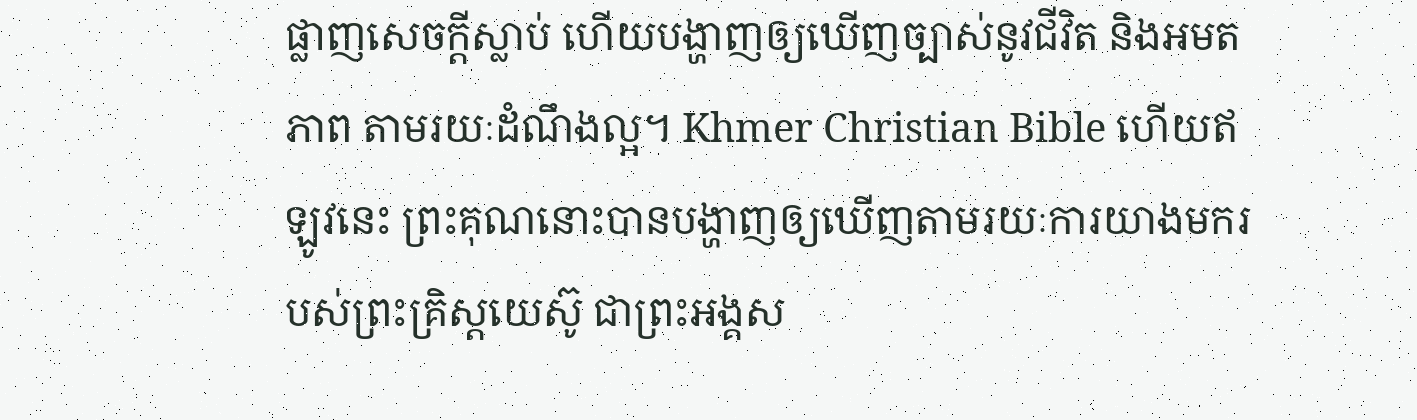ផ្លាញសេចក្ដីស្លាប់ ហើយបង្ហាញឲ្យឃើញច្បាស់នូវជីវិត និងអមតភាព តាមរយៈដំណឹងល្អ។ Khmer Christian Bible ហើយឥឡូវនេះ ព្រះគុណនោះបានបង្ហាញឲ្យឃើញតាមរយៈការយាងមករបស់ព្រះគ្រិស្ដយេស៊ូ ជាព្រះអង្គស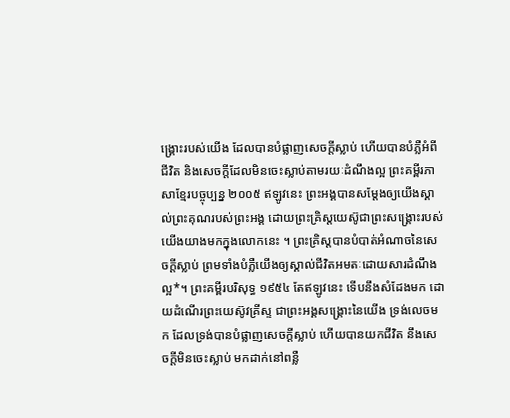ង្គ្រោះរបស់យើង ដែលបានបំផ្លាញសេចក្ដីស្លាប់ ហើយបានបំភ្លឺអំពីជីវិត និងសេចក្ដីដែលមិនចេះស្លាប់តាមរយៈដំណឹងល្អ ព្រះគម្ពីរភាសាខ្មែរបច្ចុប្បន្ន ២០០៥ ឥឡូវនេះ ព្រះអង្គបានសម្តែងឲ្យយើងស្គាល់ព្រះគុណរបស់ព្រះអង្គ ដោយព្រះគ្រិស្តយេស៊ូជាព្រះសង្គ្រោះរបស់យើងយាងមកក្នុងលោកនេះ ។ ព្រះគ្រិស្តបានបំបាត់អំណាចនៃសេចក្ដីស្លាប់ ព្រមទាំងបំភ្លឺយើងឲ្យស្គាល់ជីវិតអមតៈដោយសារដំណឹងល្អ*។ ព្រះគម្ពីរបរិសុទ្ធ ១៩៥៤ តែឥឡូវនេះ ទើបនឹងសំដែងមក ដោយដំណើរព្រះយេស៊ូវគ្រីស្ទ ជាព្រះអង្គសង្គ្រោះនៃយើង ទ្រង់លេចមក ដែលទ្រង់បានបំផ្លាញសេចក្ដីស្លាប់ ហើយបានយកជីវិត នឹងសេចក្ដីមិនចេះស្លាប់ មកដាក់នៅពន្លឺ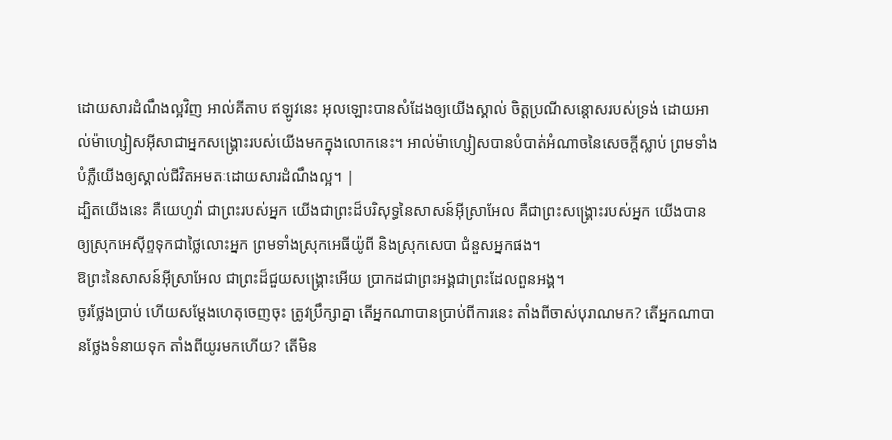ដោយសារដំណឹងល្អវិញ អាល់គីតាប ឥឡូវនេះ អុលឡោះបានសំដែងឲ្យយើងស្គាល់ ចិត្តប្រណីសន្ដោសរបស់ទ្រង់ ដោយអាល់ម៉ាហ្សៀសអ៊ីសាជាអ្នកសង្គ្រោះរបស់យើងមកក្នុងលោកនេះ។ អាល់ម៉ាហ្សៀសបានបំបាត់អំណាចនៃសេចក្ដីស្លាប់ ព្រមទាំងបំភ្លឺយើងឲ្យស្គាល់ជីវិតអមតៈដោយសារដំណឹងល្អ។ |
ដ្បិតយើងនេះ គឺយេហូវ៉ា ជាព្រះរបស់អ្នក យើងជាព្រះដ៏បរិសុទ្ធនៃសាសន៍អ៊ីស្រាអែល គឺជាព្រះសង្គ្រោះរបស់អ្នក យើងបានឲ្យស្រុកអេស៊ីព្ទទុកជាថ្លៃលោះអ្នក ព្រមទាំងស្រុកអេធីយ៉ូពី និងស្រុកសេបា ជំនួសអ្នកផង។
ឱព្រះនៃសាសន៍អ៊ីស្រាអែល ជាព្រះដ៏ជួយសង្គ្រោះអើយ ប្រាកដជាព្រះអង្គជាព្រះដែលពួនអង្គ។
ចូរថ្លែងប្រាប់ ហើយសម្ដែងហេតុចេញចុះ ត្រូវប្រឹក្សាគ្នា តើអ្នកណាបានប្រាប់ពីការនេះ តាំងពីចាស់បុរាណមក? តើអ្នកណាបានថ្លែងទំនាយទុក តាំងពីយូរមកហើយ? តើមិន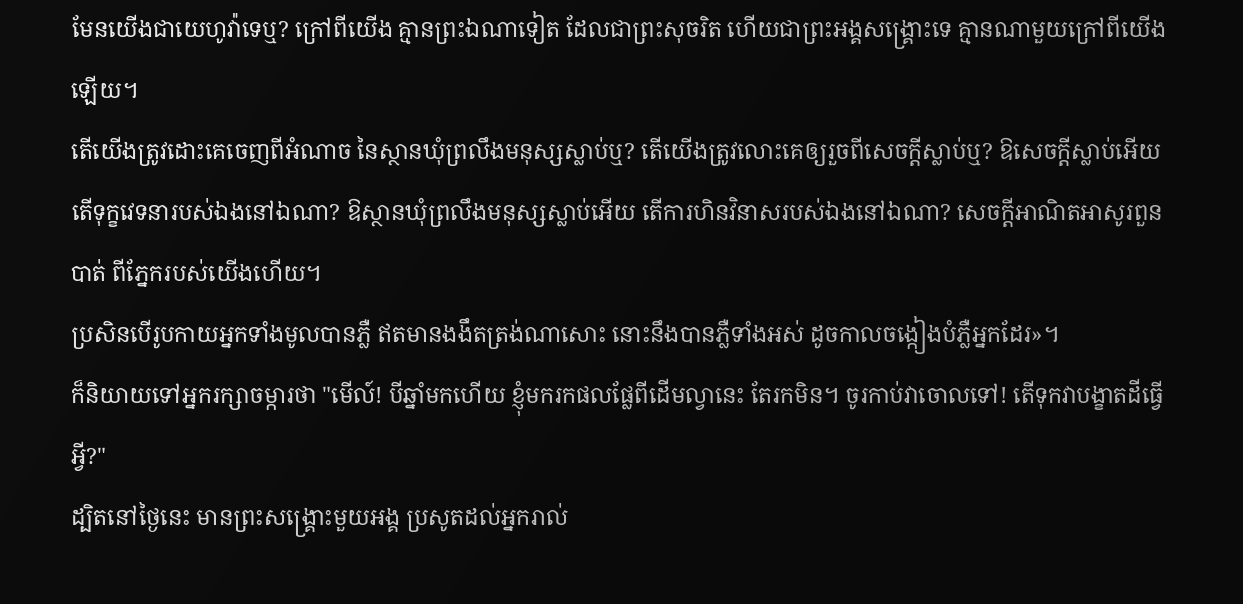មែនយើងជាយេហូវ៉ាទេឬ? ក្រៅពីយើង គ្មានព្រះឯណាទៀត ដែលជាព្រះសុចរិត ហើយជាព្រះអង្គសង្គ្រោះទេ គ្មានណាមួយក្រៅពីយើងឡើយ។
តើយើងត្រូវដោះគេចេញពីអំណាច នៃស្ថានឃុំព្រលឹងមនុស្សស្លាប់ឬ? តើយើងត្រូវលោះគេឲ្យរួចពីសេចក្ដីស្លាប់ឬ? ឱសេចក្ដីស្លាប់អើយ តើទុក្ខវេទនារបស់ឯងនៅឯណា? ឱស្ថានឃុំព្រលឹងមនុស្សស្លាប់អើយ តើការហិនវិនាសរបស់ឯងនៅឯណា? សេចក្ដីអាណិតអាសូរពួនបាត់ ពីភ្នែករបស់យើងហើយ។
ប្រសិនបើរូបកាយអ្នកទាំងមូលបានភ្លឺ ឥតមានងងឹតត្រង់ណាសោះ នោះនឹងបានភ្លឺទាំងអស់ ដូចកាលចង្កៀងបំភ្លឺអ្នកដែរ»។
ក៏និយាយទៅអ្នករក្សាចម្ការថា "មើល៍! បីឆ្នាំមកហើយ ខ្ញុំមករកផលផ្លែពីដើមល្វានេះ តែរកមិន។ ចូរកាប់វាចោលទៅ! តើទុកវាបង្ខាតដីធ្វើអ្វី?"
ដ្បិតនៅថ្ងៃនេះ មានព្រះសង្គ្រោះមួយអង្គ ប្រសូតដល់អ្នករាល់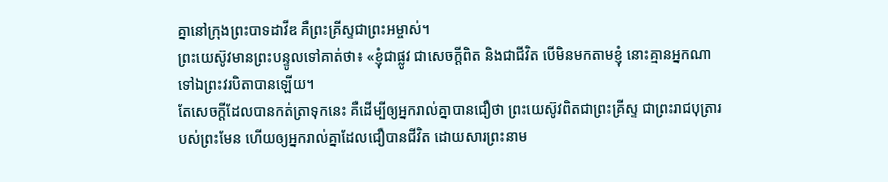គ្នានៅក្រុងព្រះបាទដាវីឌ គឺព្រះគ្រីស្ទជាព្រះអម្ចាស់។
ព្រះយេស៊ូវមានព្រះបន្ទូលទៅគាត់ថា៖ «ខ្ញុំជាផ្លូវ ជាសេចក្តីពិត និងជាជីវិត បើមិនមកតាមខ្ញុំ នោះគ្មានអ្នកណាទៅឯព្រះវរបិតាបានឡើយ។
តែសេចក្ដីដែលបានកត់ត្រាទុកនេះ គឺដើម្បីឲ្យអ្នករាល់គ្នាបានជឿថា ព្រះយេស៊ូវពិតជាព្រះគ្រីស្ទ ជាព្រះរាជបុត្រារបស់ព្រះមែន ហើយឲ្យអ្នករាល់គ្នាដែលជឿបានជីវិត ដោយសារព្រះនាម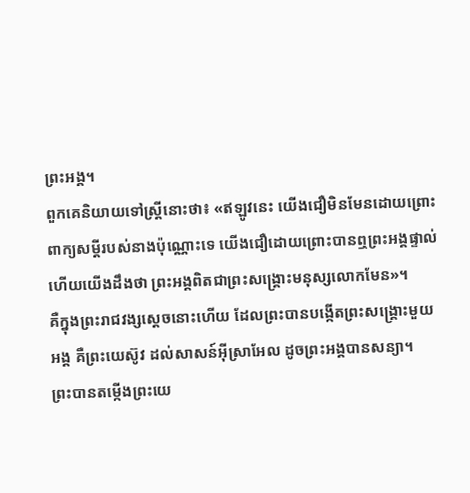ព្រះអង្គ។
ពួកគេនិយាយទៅស្ត្រីនោះថា៖ «ឥឡូវនេះ យើងជឿមិនមែនដោយព្រោះពាក្យសម្ដីរបស់នាងប៉ុណ្ណោះទេ យើងជឿដោយព្រោះបានឮព្រះអង្គផ្ទាល់ ហើយយើងដឹងថា ព្រះអង្គពិតជាព្រះសង្គ្រោះមនុស្សលោកមែន»។
គឺក្នុងព្រះរាជវង្សស្តេចនោះហើយ ដែលព្រះបានបង្កើតព្រះសង្គ្រោះមួយអង្គ គឺព្រះយេស៊ូវ ដល់សាសន៍អ៊ីស្រាអែល ដូចព្រះអង្គបានសន្យា។
ព្រះបានតម្កើងព្រះយេ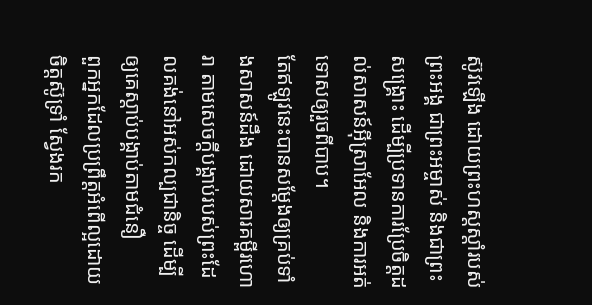ស៊ូវឡើង ដោយព្រះហស្តស្តាំរបស់ព្រះអង្គ ជាព្រះអម្ចាស់ និងជាព្រះសង្គ្រោះ ដើម្បីប្រទានការប្រែចិត្តដល់សាសន៍អ៊ីស្រាអែល និងការអត់ទោសឲ្យរួចពីបាប។
តែឥឡូវនេះបានសម្ដែងឲ្យគ្រប់ទាំងសាសន៍ដឹង ដោយសារគម្ពីរហោរា តាមសេចក្ដីបង្គាប់របស់ព្រះដែលគង់នៅអស់កល្បជានិច្ច ដើម្បីឲ្យគេស្ដាប់បង្គាប់តាមជំនឿ
ពួកអ្នកដែលប្រព្រឹត្តអំពើល្អដោយចិត្តស៊ូទ្រាំ ស្វែងរក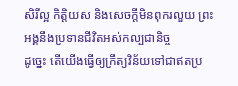សិរីល្អ កិត្តិយស និងសេចក្តីមិនពុករលួយ ព្រះអង្គនឹងប្រទានជីវិតអស់កល្បជានិច្ច
ដូច្នេះ តើយើងធ្វើឲ្យក្រឹត្យវិន័យទៅជាឥតប្រ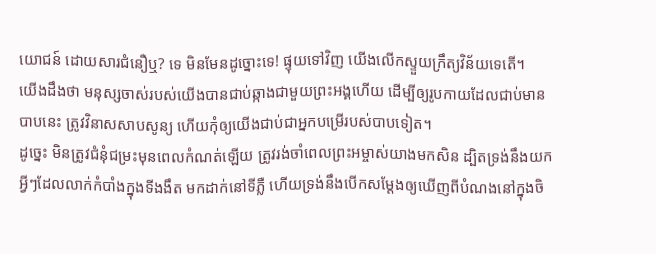យោជន៍ ដោយសារជំនឿឬ? ទេ មិនមែនដូច្នោះទេ! ផ្ទុយទៅវិញ យើងលើកស្ទួយក្រឹត្យវិន័យទេតើ។
យើងដឹងថា មនុស្សចាស់របស់យើងបានជាប់ឆ្កាងជាមួយព្រះអង្គហើយ ដើម្បីឲ្យរូបកាយដែលជាប់មានបាបនេះ ត្រូវវិនាសសាបសូន្យ ហើយកុំឲ្យយើងជាប់ជាអ្នកបម្រើរបស់បាបទៀត។
ដូច្នេះ មិនត្រូវជំនុំជម្រះមុនពេលកំណត់ឡើយ ត្រូវរង់ចាំពេលព្រះអម្ចាស់យាងមកសិន ដ្បិតទ្រង់នឹងយកអ្វីៗដែលលាក់កំបាំងក្នុងទីងងឹត មកដាក់នៅទីភ្លឺ ហើយទ្រង់នឹងបើកសម្ដែងឲ្យឃើញពីបំណងនៅក្នុងចិ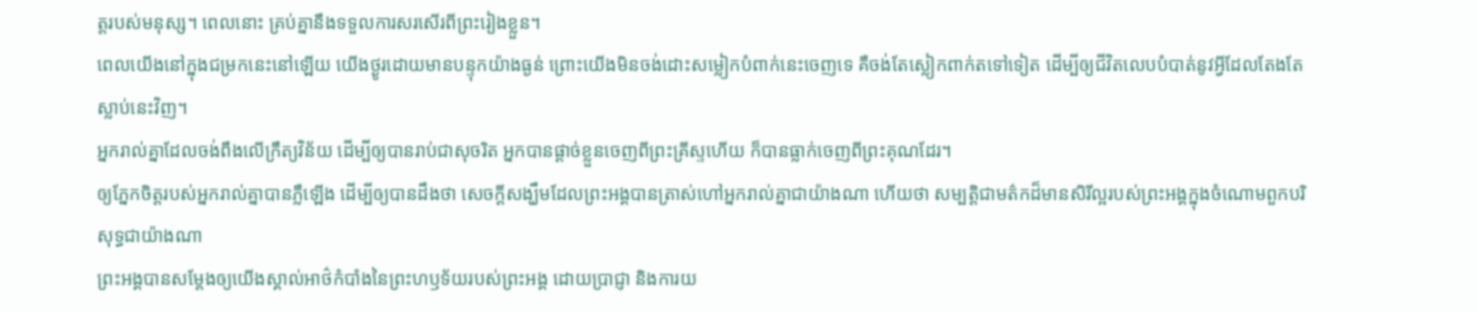ត្តរបស់មនុស្ស។ ពេលនោះ គ្រប់គ្នានឹងទទួលការសរសើរពីព្រះរៀងខ្លួន។
ពេលយើងនៅក្នុងជម្រកនេះនៅឡើយ យើងថ្ងូរដោយមានបន្ទុកយ៉ាងធ្ងន់ ព្រោះយើងមិនចង់ដោះសម្លៀកបំពាក់នេះចេញទេ គឺចង់តែស្លៀកពាក់តទៅទៀត ដើម្បីឲ្យជីវិតលេបបំបាត់នូវអ្វីដែលតែងតែស្លាប់នេះវិញ។
អ្នករាល់គ្នាដែលចង់ពឹងលើក្រឹត្យវិន័យ ដើម្បីឲ្យបានរាប់ជាសុចរិត អ្នកបានផ្ដាច់ខ្លួនចេញពីព្រះគ្រីស្ទហើយ ក៏បានធ្លាក់ចេញពីព្រះគុណដែរ។
ឲ្យភ្នែកចិត្តរបស់អ្នករាល់គ្នាបានភ្លឺឡើង ដើម្បីឲ្យបានដឹងថា សេចក្ដីសង្ឃឹមដែលព្រះអង្គបានត្រាស់ហៅអ្នករាល់គ្នាជាយ៉ាងណា ហើយថា សម្បត្តិជាមត៌កដ៏មានសិរីល្អរបស់ព្រះអង្គក្នុងចំណោមពួកបរិសុទ្ធជាយ៉ាងណា
ព្រះអង្គបានសម្ដែងឲ្យយើងស្គាល់អាថ៌កំបាំងនៃព្រះហឫទ័យរបស់ព្រះអង្គ ដោយប្រាជ្ញា និងការយ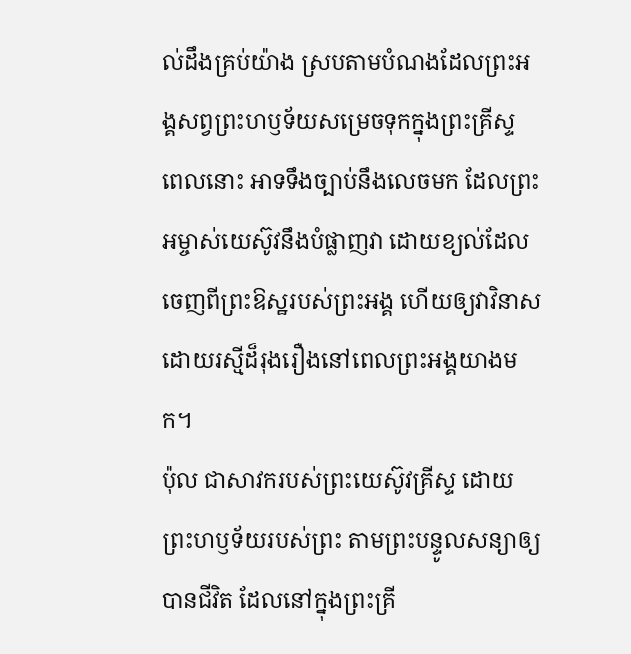ល់ដឹងគ្រប់យ៉ាង ស្របតាមបំណងដែលព្រះអង្គសព្វព្រះហឫទ័យសម្រេចទុកក្នុងព្រះគ្រីស្ទ
ពេលនោះ អាទទឹងច្បាប់នឹងលេចមក ដែលព្រះអម្ចាស់យេស៊ូវនឹងបំផ្លាញវា ដោយខ្យល់ដែលចេញពីព្រះឱស្ឋរបស់ព្រះអង្គ ហើយឲ្យវាវិនាសដោយរស្មីដ៏រុងរឿងនៅពេលព្រះអង្គយាងមក។
ប៉ុល ជាសាវករបស់ព្រះយេស៊ូវគ្រីស្ទ ដោយព្រះហឫទ័យរបស់ព្រះ តាមព្រះបន្ទូលសន្យាឲ្យបានជីវិត ដែលនៅក្នុងព្រះគ្រី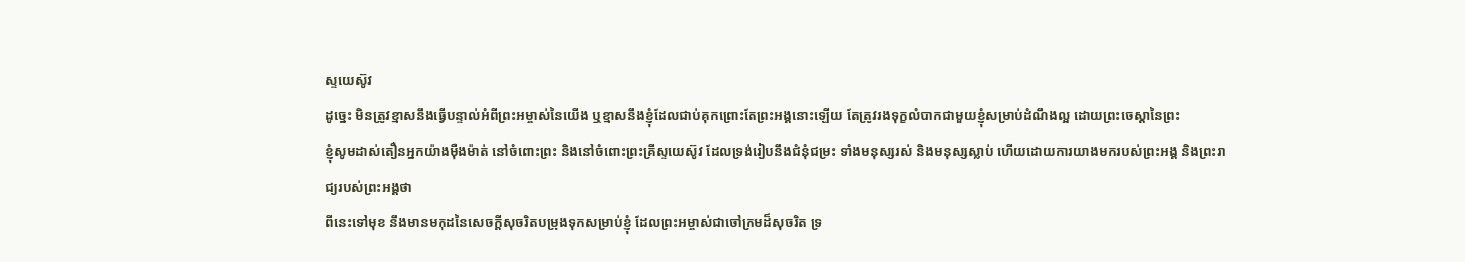ស្ទយេស៊ូវ
ដូច្នេះ មិនត្រូវខ្មាសនឹងធ្វើបន្ទាល់អំពីព្រះអម្ចាស់នៃយើង ឬខ្មាសនឹងខ្ញុំដែលជាប់គុកព្រោះតែព្រះអង្គនោះឡើយ តែត្រូវរងទុក្ខលំបាកជាមួយខ្ញុំសម្រាប់ដំណឹងល្អ ដោយព្រះចេស្តានៃព្រះ
ខ្ញុំសូមដាស់តឿនអ្នកយ៉ាងម៉ឺងម៉ាត់ នៅចំពោះព្រះ និងនៅចំពោះព្រះគ្រីស្ទយេស៊ូវ ដែលទ្រង់រៀបនឹងជំនុំជម្រះ ទាំងមនុស្សរស់ និងមនុស្សស្លាប់ ហើយដោយការយាងមករបស់ព្រះអង្គ និងព្រះរាជ្យរបស់ព្រះអង្គថា
ពីនេះទៅមុខ នឹងមានមកុដនៃសេចក្ដីសុចរិតបម្រុងទុកសម្រាប់ខ្ញុំ ដែលព្រះអម្ចាស់ជាចៅក្រមដ៏សុចរិត ទ្រ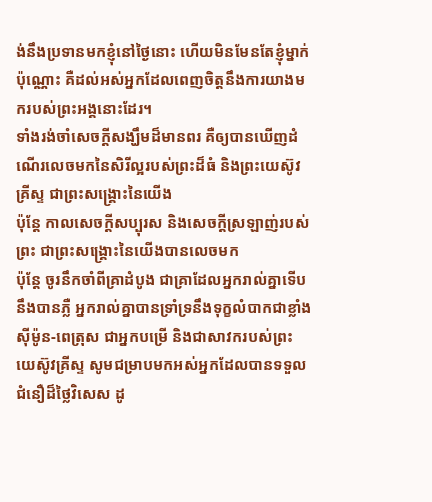ង់នឹងប្រទានមកខ្ញុំនៅថ្ងៃនោះ ហើយមិនមែនតែខ្ញុំម្នាក់ប៉ុណ្ណោះ គឺដល់អស់អ្នកដែលពេញចិត្តនឹងការយាងមករបស់ព្រះអង្គនោះដែរ។
ទាំងរង់ចាំសេចក្ដីសង្ឃឹមដ៏មានពរ គឺឲ្យបានឃើញដំណើរលេចមកនៃសិរីល្អរបស់ព្រះដ៏ធំ និងព្រះយេស៊ូវគ្រីស្ទ ជាព្រះសង្គ្រោះនៃយើង
ប៉ុន្ដែ កាលសេចក្ដីសប្បុរស និងសេចក្ដីស្រឡាញ់របស់ព្រះ ជាព្រះសង្គ្រោះនៃយើងបានលេចមក
ប៉ុន្ដែ ចូរនឹកចាំពីគ្រាដំបូង ជាគ្រាដែលអ្នករាល់គ្នាទើបនឹងបានភ្លឺ អ្នករាល់គ្នាបានទ្រាំទ្រនឹងទុក្ខលំបាកជាខ្លាំង
ស៊ីម៉ូន-ពេត្រុស ជាអ្នកបម្រើ និងជាសាវករបស់ព្រះយេស៊ូវគ្រីស្ទ សូមជម្រាបមកអស់អ្នកដែលបានទទួលជំនឿដ៏ថ្លៃវិសេស ដូ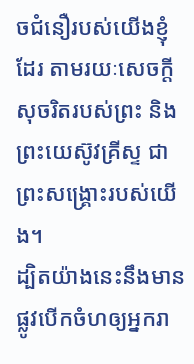ចជំនឿរបស់យើងខ្ញុំដែរ តាមរយៈសេចក្ដីសុចរិតរបស់ព្រះ និងព្រះយេស៊ូវគ្រីស្ទ ជាព្រះសង្គ្រោះរបស់យើង។
ដ្បិតយ៉ាងនេះនឹងមានផ្លូវបើកចំហឲ្យអ្នករា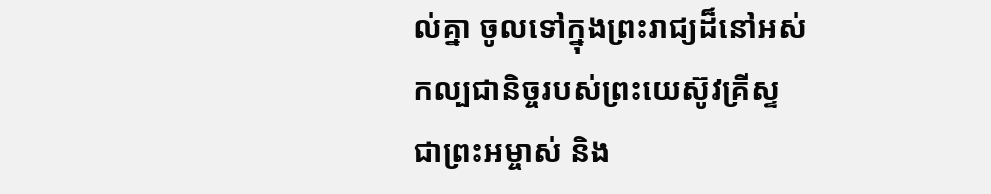ល់គ្នា ចូលទៅក្នុងព្រះរាជ្យដ៏នៅអស់កល្បជានិច្ចរបស់ព្រះយេស៊ូវគ្រីស្ទ ជាព្រះអម្ចាស់ និង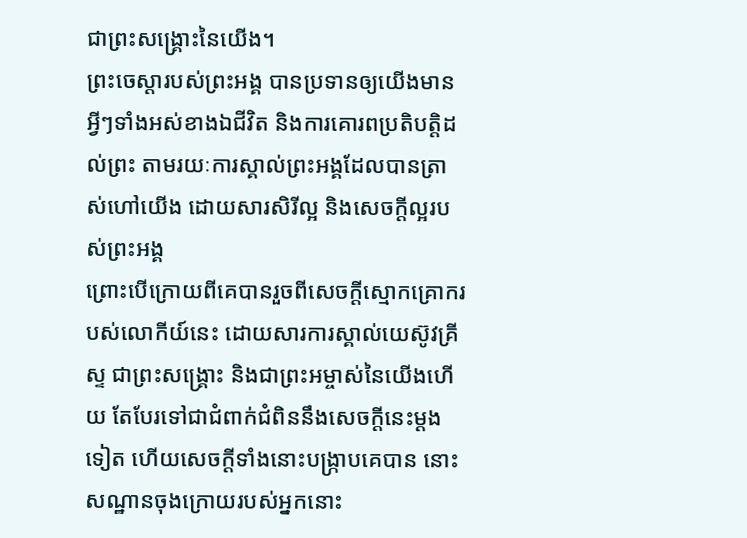ជាព្រះសង្គ្រោះនៃយើង។
ព្រះចេស្តារបស់ព្រះអង្គ បានប្រទានឲ្យយើងមានអ្វីៗទាំងអស់ខាងឯជីវិត និងការគោរពប្រតិបត្តិដល់ព្រះ តាមរយៈការស្គាល់ព្រះអង្គដែលបានត្រាស់ហៅយើង ដោយសារសិរីល្អ និងសេចក្ដីល្អរបស់ព្រះអង្គ
ព្រោះបើក្រោយពីគេបានរួចពីសេចក្ដីស្មោកគ្រោករបស់លោកីយ៍នេះ ដោយសារការស្គាល់យេស៊ូវគ្រីស្ទ ជាព្រះសង្គ្រោះ និងជាព្រះអម្ចាស់នៃយើងហើយ តែបែរទៅជាជំពាក់ជំពិននឹងសេចក្ដីនេះម្ដងទៀត ហើយសេចក្ដីទាំងនោះបង្រ្កាបគេបាន នោះសណ្ឋានចុងក្រោយរបស់អ្នកនោះ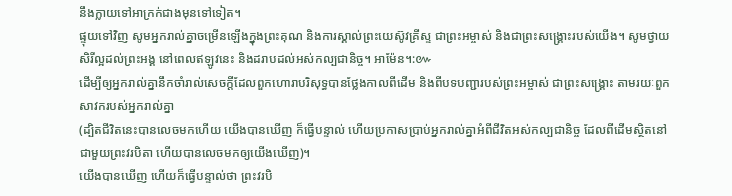នឹងក្លាយទៅអាក្រក់ជាងមុនទៅទៀត។
ផ្ទុយទៅវិញ សូមអ្នករាល់គ្នាចម្រើនឡើងក្នុងព្រះគុណ និងការស្គាល់ព្រះយេស៊ូវគ្រីស្ទ ជាព្រះអម្ចាស់ និងជាព្រះសង្គ្រោះរបស់យើង។ សូមថ្វាយសិរីល្អដល់ព្រះអង្គ នៅពេលឥឡូវនេះ និងដរាបដល់អស់កល្បជានិច្ច។ អាម៉ែន។:៚
ដើម្បីឲ្យអ្នករាល់គ្នានឹកចាំរាល់សេចក្ដីដែលពួកហោរាបរិសុទ្ធបានថ្លែងកាលពីដើម និងពីបទបញ្ជារបស់ព្រះអម្ចាស់ ជាព្រះសង្គ្រោះ តាមរយៈពួកសាវករបស់អ្នករាល់គ្នា
(ដ្បិតជីវិតនេះបានលេចមកហើយ យើងបានឃើញ ក៏ធ្វើបន្ទាល់ ហើយប្រកាសប្រាប់អ្នករាល់គ្នាអំពីជីវិតអស់កល្បជានិច្ច ដែលពីដើមស្ថិតនៅជាមួយព្រះវរបិតា ហើយបានលេចមកឲ្យយើងឃើញ)។
យើងបានឃើញ ហើយក៏ធ្វើបន្ទាល់ថា ព្រះវរបិ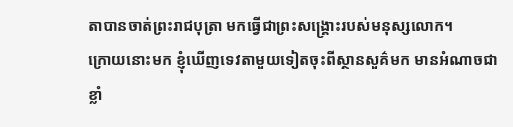តាបានចាត់ព្រះរាជបុត្រា មកធ្វើជាព្រះសង្គ្រោះរបស់មនុស្សលោក។
ក្រោយនោះមក ខ្ញុំឃើញទេវតាមួយទៀតចុះពីស្ថានសួគ៌មក មានអំណាចជាខ្លាំ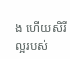ង ហើយសិរីល្អរបស់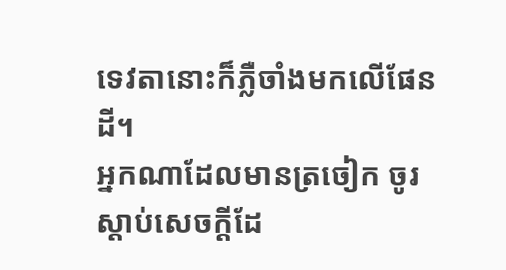ទេវតានោះក៏ភ្លឺចាំងមកលើផែនដី។
អ្នកណាដែលមានត្រចៀក ចូរស្តាប់សេចក្ដីដែ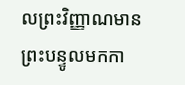លព្រះវិញ្ញាណមានព្រះបន្ទូលមកកា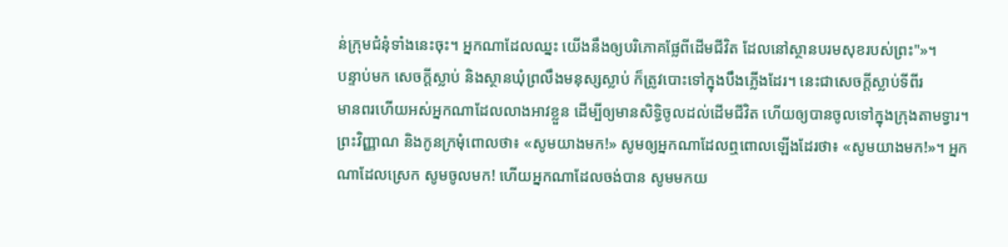ន់ក្រុមជំនុំទាំងនេះចុះ។ អ្នកណាដែលឈ្នះ យើងនឹងឲ្យបរិភោគផ្លែពីដើមជីវិត ដែលនៅស្ថានបរមសុខរបស់ព្រះ"»។
បន្ទាប់មក សេចក្ដីស្លាប់ និងស្ថានឃុំព្រលឹងមនុស្សស្លាប់ ក៏ត្រូវបោះទៅក្នុងបឹងភ្លើងដែរ។ នេះជាសេចក្ដីស្លាប់ទីពីរ
មានពរហើយអស់អ្នកណាដែលលាងអាវខ្លួន ដើម្បីឲ្យមានសិទ្ធិចូលដល់ដើមជីវិត ហើយឲ្យបានចូលទៅក្នុងក្រុងតាមទ្វារ។
ព្រះវិញ្ញាណ និងកូនក្រមុំពោលថា៖ «សូមយាងមក!» សូមឲ្យអ្នកណាដែលឮពោលឡើងដែរថា៖ «សូមយាងមក!»។ អ្នកណាដែលស្រេក សូមចូលមក! ហើយអ្នកណាដែលចង់បាន សូមមកយ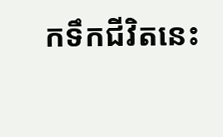កទឹកជីវិតនេះ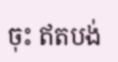ចុះ ឥតបង់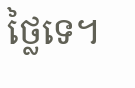ថ្លៃទេ។